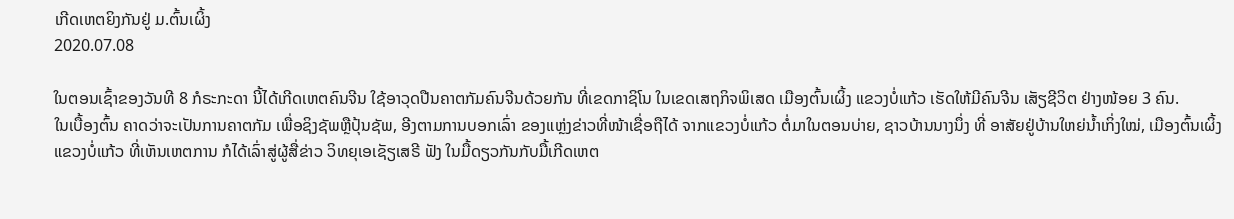ເກີດເຫຕຍິງກັນຢູ່ ມ.ຕົ້ນເຜິ້ງ
2020.07.08

ໃນຕອນເຊົ້າຂອງວັນທີ 8 ກໍຣະກະດາ ນີ້ໄດ້ເກີດເຫຕຄົນຈີນ ໃຊ້ອາວຸດປືນຄາຕກັມຄົນຈີນດ້ວຍກັນ ທີ່ເຂດກາຊິໂນ ໃນເຂດເສຖກິຈພິເສດ ເມືອງຕົ້ນເຜິ້ງ ແຂວງບໍ່ແກ້ວ ເຮັດໃຫ້ມີຄົນຈີນ ເສັຽຊີວິຕ ຢ່າງໜ້ອຍ 3 ຄົນ.
ໃນເບື້ອງຕົ້ນ ຄາດວ່າຈະເປັນການຄາຕກັມ ເພື່ອຊິງຊັພຫຼືປຸ້ນຊັພ, ອີງຕາມການບອກເລົ່າ ຂອງແຫຼ່ງຂ່າວທີ່ໜ້າເຊື່ອຖືໄດ້ ຈາກແຂວງບໍ່ແກ້ວ ຕໍ່ມາໃນຕອນບ່າຍ, ຊາວບ້ານນາງນຶ່ງ ທີ່ ອາສັຍຢູ່ບ້ານໃຫຍ່ນ້ຳເກິ່ງໃໝ່, ເມືອງຕົ້ນເຜິ້ງ ແຂວງບໍ່ແກ້ວ ທີ່ເຫັນເຫຕການ ກໍໄດ້ເລົ່າສູ່ຜູ້ສື່ຂ່າວ ວິທຍຸເອເຊັຽເສຣີ ຟັງ ໃນມື້ດຽວກັນກັບມື້ເກີດເຫຕ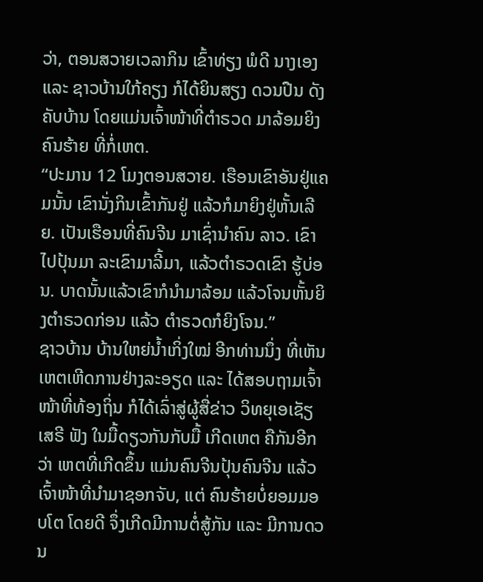ວ່າ, ຕອນສວາຍເວລາກິນ ເຂົ້າທ່ຽງ ພໍດີ ນາງເອງ ແລະ ຊາວບ້ານໃກ້ຄຽງ ກໍໄດ້ຍິນສຽງ ດວນປືນ ດັງຄັບບ້ານ ໂດຍແມ່ນເຈົ້າໜ້າທີ່ຕຳຣວດ ມາລ້ອມຍິງຄົນຮ້າຍ ທີ່ກໍ່ເຫຕ.
“ປະມານ 12 ໂມງຕອນສວາຍ. ເຮືອນເຂົາອັນຢູ່ແຄມນັ້ນ ເຂົານັ່ງກິນເຂົ້າກັນຢູ່ ແລ້ວກໍມາຍິງຢູ່ຫັ້ນເລີຍ. ເປັນເຮືອນທີ່ຄົນຈີນ ມາເຊົ່ານຳຄົນ ລາວ. ເຂົາໄປປຸ້ນມາ ລະເຂົາມາລີ້ມາ, ແລ້ວຕຳຣວດເຂົາ ຮູ້ບ່ອນ. ບາດນັ້ນແລ້ວເຂົາກໍນຳມາລ້ອມ ແລ້ວໂຈນຫັ້ນຍິງຕຳຣວດກ່ອນ ແລ້ວ ຕຳຣວດກໍຍິງໂຈນ.”
ຊາວບ້ານ ບ້ານໃຫຍ່ນ້ຳເກິ່ງໃໝ່ ອີກທ່ານນຶ່ງ ທີ່ເຫັນເຫຕເຫີດການຢ່າງລະອຽດ ແລະ ໄດ້ສອບຖາມເຈົ້າໜ້າທີ່ທ້ອງຖິ່ນ ກໍໄດ້ເລົ່າສູ່ຜູ້ສື່ຂ່າວ ວິທຍຸເອເຊັຽເສຣີ ຟັງ ໃນມື້ດຽວກັນກັບມື້ ເກີດເຫຕ ຄືກັນອີກວ່າ ເຫຕທີ່ເກີດຂຶ້ນ ແມ່ນຄົນຈີນປຸ້ນຄົນຈີນ ແລ້ວເຈົ້າໜ້າທີ່ນຳມາຊອກຈັບ, ແຕ່ ຄົນຮ້າຍບໍ່ຍອມມອບໂຕ ໂດຍດີ ຈຶ່ງເກີດມີການຕໍ່ສູ້ກັນ ແລະ ມີການດວນ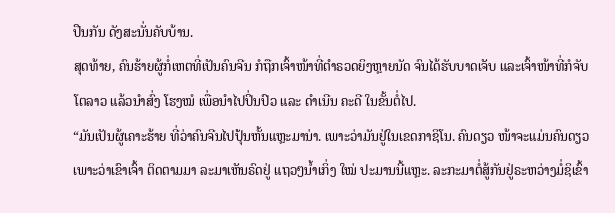ປືນກັນ ດັງສະນັ່ນຄັບບ້ານ.
ສຸດທ້າຍ, ຄົນຮ້າຍຜູ້ກໍ່ເຫຕທີ່ເປັນຄົນຈີນ ກໍຖືກເຈົ້າໜ້າທີ່ຕຳຣວດຍິງຫຼາຍນັດ ຈົນໄດ້ຮັບບາດເຈັບ ແລະເຈົ້າໜ້າທີ່ກໍຈັບໂຕລາວ ແລ້ວນຳສົ່ງ ໂຮງໝໍ ເພື່ອນຳໄປປິ່ນປົວ ແລະ ດຳເນີນ ຄະດີ ໃນຂັ້ນຕໍ່ໄປ.
“ມັນເປັນຜູ້ເຄາະຮ້າຍ ທີ່ວ່າຄົນຈີນໄປປຸ້ນຫັ້ນແຫຼະມານ່າ. ເພາະວ່າມັນຢູ່ໃນເຂດກາຊິໂນ. ຄົນດຽວ ໜ້າຈະແມ່ນຄົນດຽວ ເພາະວ່າເຂົາເຈົ້າ ຕິດຕາມມາ ລະມາເຫັນຣົດຢູ່ ແຖວໆນ້ຳເກິ່ງ ໃໝ່ ປະມານນີ້ແຫຼະ. ລະກະມາຕໍ່ສູ້ກັນຢູ່ຣະຫວ່າງມໍ່ຊິເຂົ້າ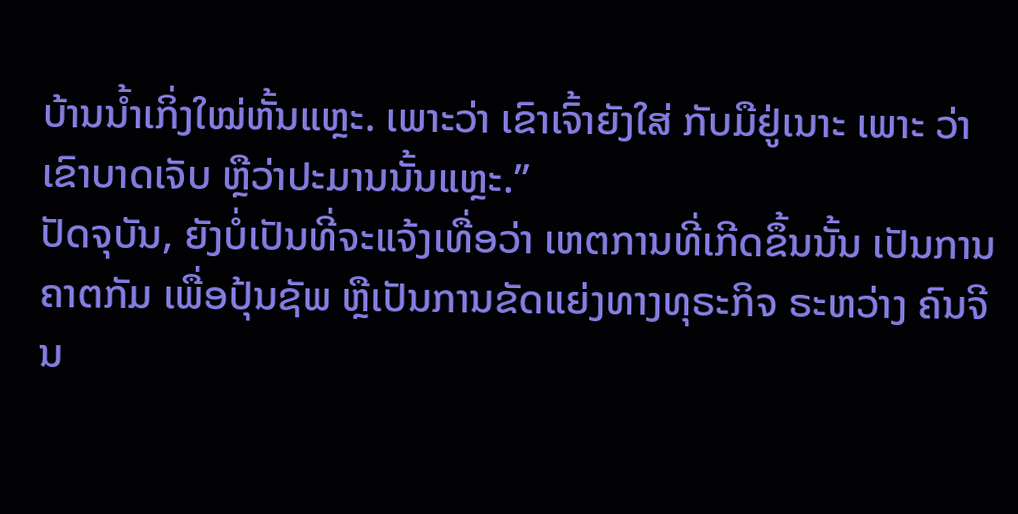ບ້ານນ້ຳເກິ່ງໃໝ່ຫັ້ນແຫຼະ. ເພາະວ່າ ເຂົາເຈົ້າຍັງໃສ່ ກັບມືຢູ່ເນາະ ເພາະ ວ່າເຂົາບາດເຈັບ ຫຼືວ່າປະມານນັ້ນແຫຼະ.”
ປັດຈຸບັນ, ຍັງບໍ່ເປັນທີ່ຈະແຈ້ງເທື່ອວ່າ ເຫຕການທີ່ເກີດຂຶ້ນນັ້ນ ເປັນການຄາຕກັມ ເພື່ອປຸ້ນຊັພ ຫຼືເປັນການຂັດແຍ່ງທາງທຸຣະກິຈ ຣະຫວ່າງ ຄົນຈີນ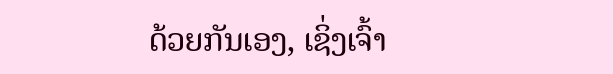ດ້ວຍກັນເອງ, ເຊິ່ງເຈົ້າ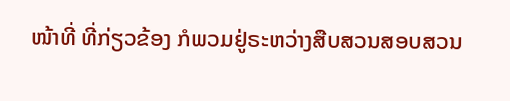ໜ້າທີ່ ທີ່ກ່ຽວຂ້ອງ ກໍພວມຢູ່ຣະຫວ່າງສືບສວນສອບສວນ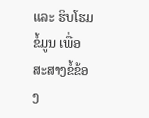ແລະ ຮິບໂຮມຂໍ້ມູນ ເພື່ອສະສາງຂໍ້ຂ້ອງ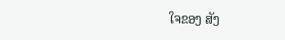ໃຈຂອງ ສັງ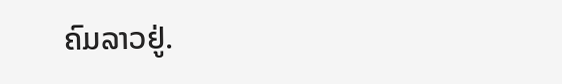ຄົມລາວຢູ່.